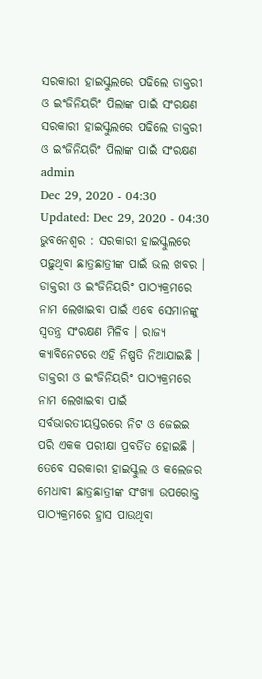ସରକାରୀ ହାଇସ୍କୁଲରେ ପଢିଲେ ଡାକ୍ତରୀ ଓ ଇଂଜିନିୟରିଂ ପିଲାଙ୍କ ପାଇଁ ସଂରକ୍ଷଣ
ସରକାରୀ ହାଇସ୍କୁଲରେ ପଢିଲେ ଡାକ୍ତରୀ ଓ ଇଂଜିନିୟରିଂ ପିଲାଙ୍କ ପାଇଁ ସଂରକ୍ଷଣ
admin
Dec 29, 2020 - 04:30
Updated: Dec 29, 2020 - 04:30
ଭୁବନେଶ୍ୱର : ସରକାରୀ ହାଇସ୍କୁଲରେ ପଢ଼ୁଥିବା ଛାତ୍ରଛାତ୍ରୀଙ୍କ ପାଇଁ ଭଲ ଖବର । ଡାକ୍ତରୀ ଓ ଇଂଜିନିୟରିଂ ପାଠ୍ୟକ୍ରମରେ ନାମ ଲେଖାଇବା ପାଇଁ ଏବେ ସେମାନଙ୍କୁ ସ୍ୱତନ୍ତ୍ର ସଂରକ୍ଷଣ ମିଳିବ । ରାଜ୍ୟ କ୍ୟାବିନେଟରେ ଏହି ନିଷ୍ପତି ନିଆଯାଇଛି ।
ଡାକ୍ତରୀ ଓ ଇଂଜିନିୟରିଂ ପାଠ୍ୟକ୍ରମରେ ନାମ ଲେଖାଇବା ପାଇଁ ସର୍ବଭାରତୀୟସ୍ତରରେ ନିଟ ଓ ଜେଇଇ ପରି ଏକକ ପରୀକ୍ଷା ପ୍ରବର୍ତିତ ହୋଇଛି । ତେବେ ସରକାରୀ ହାଇସ୍କୁଲ ଓ କଲେଜର ମେଧାବୀ ଛାତ୍ରଛାତ୍ରୀଙ୍କ ସଂଖ୍ୟା ଉପରୋକ୍ତ ପାଠ୍ୟକ୍ରମରେ ହ୍ରାସ ପାଉଥିବା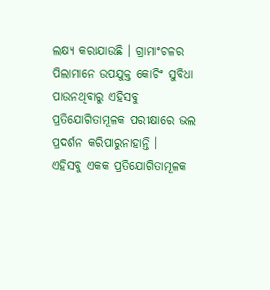ଲକ୍ଷ୍ୟ କରାଯାଉଛି । ଗ୍ରାମାଂଚଳର ପିଲାମାନେ ଉପଯୁକ୍ତ କୋଚିଂ ସୁବିଧା ପାଉନଥିବାରୁ ଏହିସବୁ ପ୍ରତିଯୋଗିତାମୂଳକ ପରୀକ୍ଷାରେ ଭଲ ପ୍ରଦର୍ଶନ କରିପାରୁନାହାନ୍ତି ।
ଏହିସବୁ ଏକକ ପ୍ରତିଯୋଗିତାମୂଳକ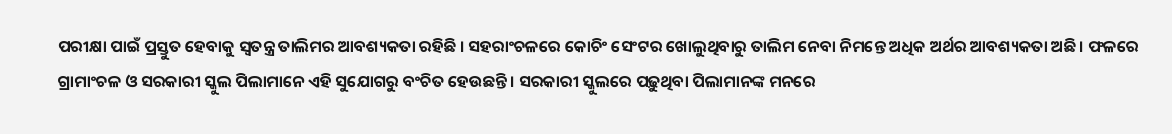ପରୀକ୍ଷା ପାଇଁ ପ୍ରସ୍ତୁତ ହେବାକୁ ସ୍ୱତନ୍ତ୍ର ତାଲିମର ଆବଶ୍ୟକତା ରହିଛି । ସହରାଂଚଳରେ କୋଚିଂ ସେଂଟର ଖୋଲୁଥିବାରୁ ତାଲିମ ନେବା ନିମନ୍ତେ ଅଧିକ ଅର୍ଥର ଆବଶ୍ୟକତା ଅଛି । ଫଳରେ ଗ୍ରାମାଂଚଳ ଓ ସରକାରୀ ସ୍କୁଲ ପିଲାମାନେ ଏହି ସୁଯୋଗରୁ ବଂଚିତ ହେଉଛନ୍ତି । ସରକାରୀ ସ୍କୁଲରେ ପଢ଼ୁଥିବା ପିଲାମାନଙ୍କ ମନରେ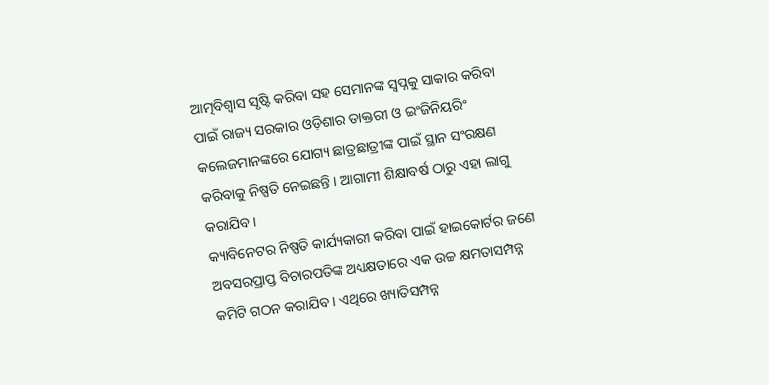ଆତ୍ମବିଶ୍ୱାସ ସୃଷ୍ଟି କରିବା ସହ ସେମାନଙ୍କ ସ୍ୱପ୍ନକୁ ସାକାର କରିବା ପାଇଁ ରାଜ୍ୟ ସରକାର ଓଡ଼ିଶାର ଡାକ୍ତରୀ ଓ ଇଂଜିନିୟରିଂ କଲେଜମାନଙ୍କରେ ଯୋଗ୍ୟ ଛାତ୍ରଛାତ୍ରୀଙ୍କ ପାଇଁ ସ୍ଥାନ ସଂରକ୍ଷଣ କରିବାକୁ ନିଷ୍ପତି ନେଇଛନ୍ତି । ଆଗାମୀ ଶିକ୍ଷାବର୍ଷ ଠାରୁ ଏହା ଲାଗୁ କରାଯିବ ।
କ୍ୟାବିନେଟର ନିଷ୍ପତି କାର୍ଯ୍ୟକାରୀ କରିବା ପାଇଁ ହାଇକୋର୍ଟର ଜଣେ ଅବସରପ୍ରାପ୍ତ ବିଚାରପତିଙ୍କ ଅଧ୍ୟକ୍ଷତାରେ ଏକ ଉଚ୍ଚ କ୍ଷମତାସମ୍ପନ୍ନ କମିଟି ଗଠନ କରାଯିବ । ଏଥିରେ ଖ୍ୟାତିସମ୍ପନ୍ନ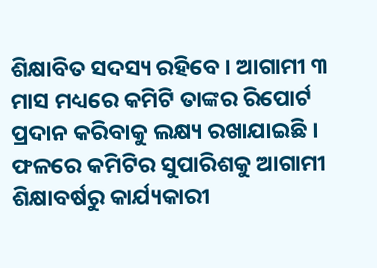ଶିକ୍ଷାବିତ ସଦସ୍ୟ ରହିବେ । ଆଗାମୀ ୩ ମାସ ମଧ୍ୟରେ କମିଟି ତାଙ୍କର ରିପୋର୍ଟ ପ୍ରଦାନ କରିବାକୁ ଲକ୍ଷ୍ୟ ରଖାଯାଇଛି । ଫଳରେ କମିଟିର ସୁପାରିଶକୁ ଆଗାମୀ ଶିକ୍ଷାବର୍ଷରୁ କାର୍ଯ୍ୟକାରୀ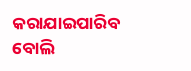କରାଯାଇପାରିବ ବୋଲି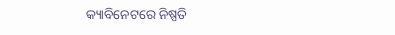କ୍ୟାବିନେଟରେ ନିଷ୍ପତି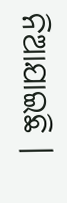ନିଆଯାଇଛି ।